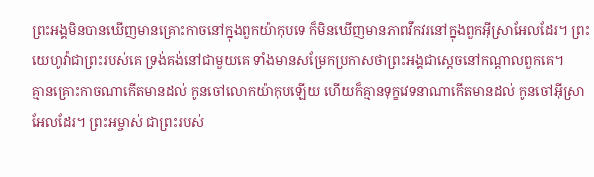ព្រះអង្គមិនបានឃើញមានគ្រោះកាចនៅក្នុងពួកយ៉ាកុបទេ ក៏មិនឃើញមានភាពវឹកវរនៅក្នុងពួកអ៊ីស្រាអែលដែរ។ ព្រះយេហូវ៉ាជាព្រះរបស់គេ ទ្រង់គង់នៅជាមួយគេ ទាំងមានសម្រែកប្រកាសថាព្រះអង្គជាស្តេចនៅកណ្ដាលពួកគេ។
គ្មានគ្រោះកាចណាកើតមានដល់ កូនចៅលោកយ៉ាកុបឡើយ ហើយក៏គ្មានទុក្ខវេទនាណាកើតមានដល់ កូនចៅអ៊ីស្រាអែលដែរ។ ព្រះអម្ចាស់ ជាព្រះរបស់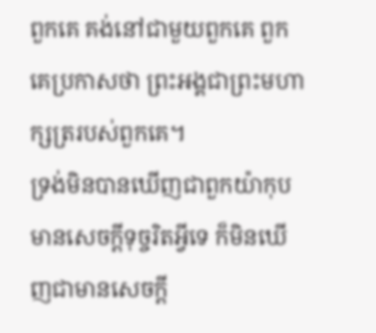ពួកគេ គង់នៅជាមួយពួកគេ ពួកគេប្រកាសថា ព្រះអង្គជាព្រះមហាក្សត្ររបស់ពួកគេ។
ទ្រង់មិនបានឃើញជាពួកយ៉ាកុបមានសេចក្ដីទុច្ចរិតអ្វីទេ ក៏មិនឃើញជាមានសេចក្ដី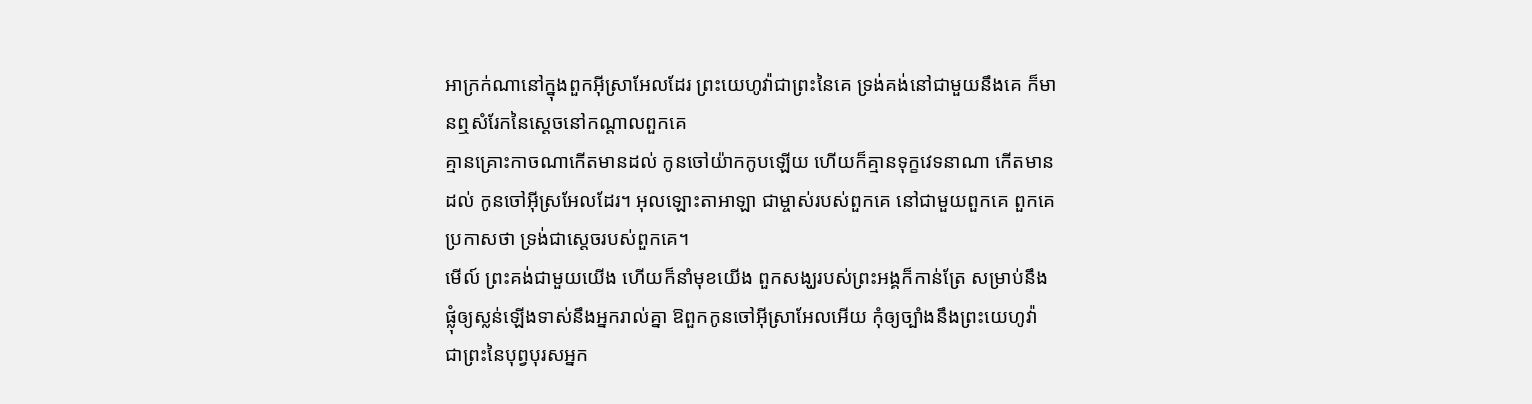អាក្រក់ណានៅក្នុងពួកអ៊ីស្រាអែលដែរ ព្រះយេហូវ៉ាជាព្រះនៃគេ ទ្រង់គង់នៅជាមួយនឹងគេ ក៏មានឮសំរែកនៃស្តេចនៅកណ្តាលពួកគេ
គ្មានគ្រោះកាចណាកើតមានដល់ កូនចៅយ៉ាកកូបឡើយ ហើយក៏គ្មានទុក្ខវេទនាណា កើតមានដល់ កូនចៅអ៊ីស្រអែលដែរ។ អុលឡោះតាអាឡា ជាម្ចាស់របស់ពួកគេ នៅជាមួយពួកគេ ពួកគេប្រកាសថា ទ្រង់ជាស្តេចរបស់ពួកគេ។
មើល៍ ព្រះគង់ជាមួយយើង ហើយក៏នាំមុខយើង ពួកសង្ឃរបស់ព្រះអង្គក៏កាន់ត្រែ សម្រាប់នឹងផ្លុំឲ្យស្លន់ឡើងទាស់នឹងអ្នករាល់គ្នា ឱពួកកូនចៅអ៊ីស្រាអែលអើយ កុំឲ្យច្បាំងនឹងព្រះយេហូវ៉ា ជាព្រះនៃបុព្វបុរសអ្នក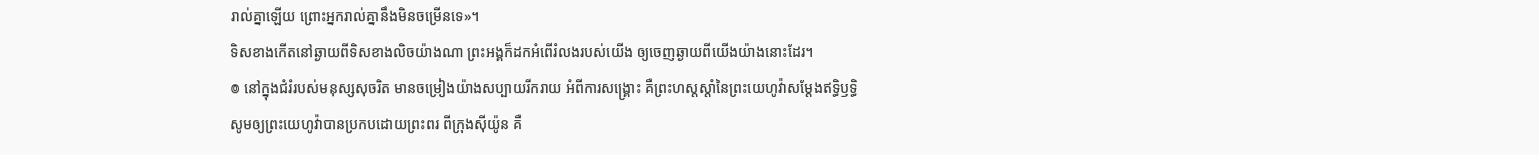រាល់គ្នាឡើយ ព្រោះអ្នករាល់គ្នានឹងមិនចម្រើនទេ»។
ទិសខាងកើតនៅឆ្ងាយពីទិសខាងលិចយ៉ាងណា ព្រះអង្គក៏ដកអំពើរំលងរបស់យើង ឲ្យចេញឆ្ងាយពីយើងយ៉ាងនោះដែរ។
៙ នៅក្នុងជំរំរបស់មនុស្សសុចរិត មានចម្រៀងយ៉ាងសប្បាយរីករាយ អំពីការសង្គ្រោះ គឺព្រះហស្តស្តាំនៃព្រះយេហូវ៉ាសម្ដែងឥទ្ធិឫទ្ធិ
សូមឲ្យព្រះយេហូវ៉ាបានប្រកបដោយព្រះពរ ពីក្រុងស៊ីយ៉ូន គឺ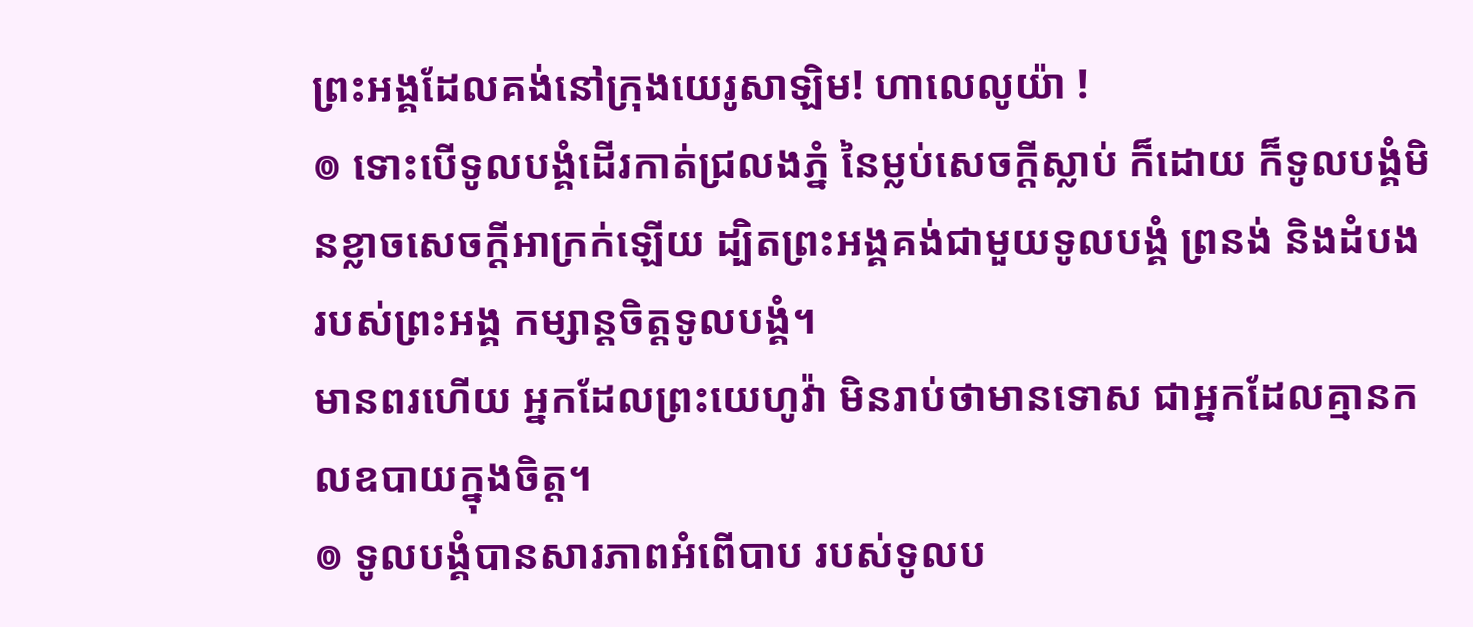ព្រះអង្គដែលគង់នៅក្រុងយេរូសាឡិម! ហាលេលូយ៉ា !
៙ ទោះបើទូលបង្គំដើរកាត់ជ្រលងភ្នំ នៃម្លប់សេចក្ដីស្លាប់ ក៏ដោយ ក៏ទូលបង្គំមិនខ្លាចសេចក្ដីអាក្រក់ឡើយ ដ្បិតព្រះអង្គគង់ជាមួយទូលបង្គំ ព្រនង់ និងដំបងរបស់ព្រះអង្គ កម្សាន្តចិត្តទូលបង្គំ។
មានពរហើយ អ្នកដែលព្រះយេហូវ៉ា មិនរាប់ថាមានទោស ជាអ្នកដែលគ្មានកលឧបាយក្នុងចិត្ត។
៙ ទូលបង្គំបានសារភាពអំពើបាប របស់ទូលប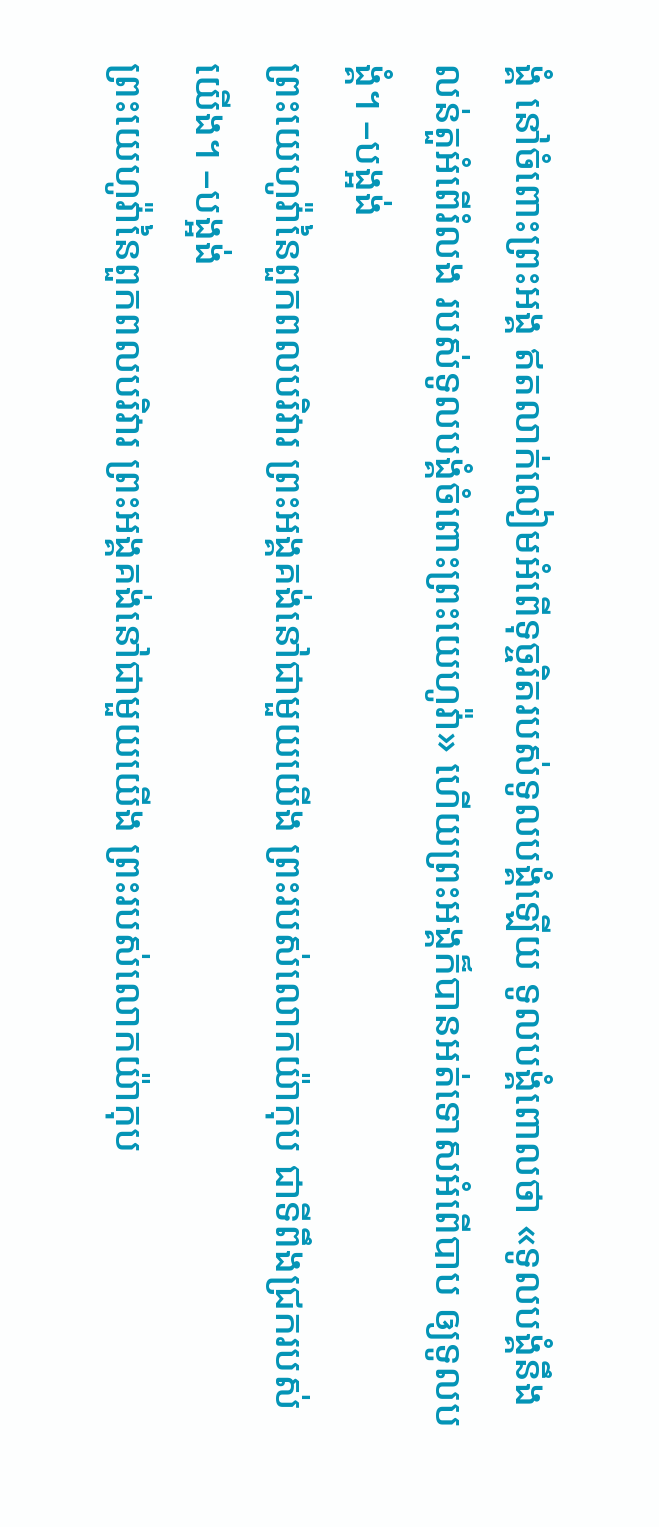ង្គំ នៅចំពោះព្រះអង្គ ឥតលាក់លៀមអំពើទុច្ចរិតរបស់ទូលបង្គំឡើយ ទូលបង្គំពោលថា «ទូលបង្គំនឹងលន់តួអំពើរំលង របស់ទូលបង្គំចំពោះព្រះយេហូវ៉ា» ហើយព្រះអង្គក៏បានអត់ទោសអំពើបាប ឲ្យទូលបង្គំ។ –បង្អង់
ព្រះយេហូវ៉ានៃពួកពលបរិវារ ព្រះអង្គគង់នៅជាមួយយើង ព្រះរបស់លោកយ៉ាកុប ជាទីពឹងជ្រករបស់យើង។ –បង្អង់
ព្រះយេហូវ៉ានៃពួកពលបរិវារ ព្រះអង្គគង់នៅជាមួយយើង ព្រះរបស់លោកយ៉ាកុប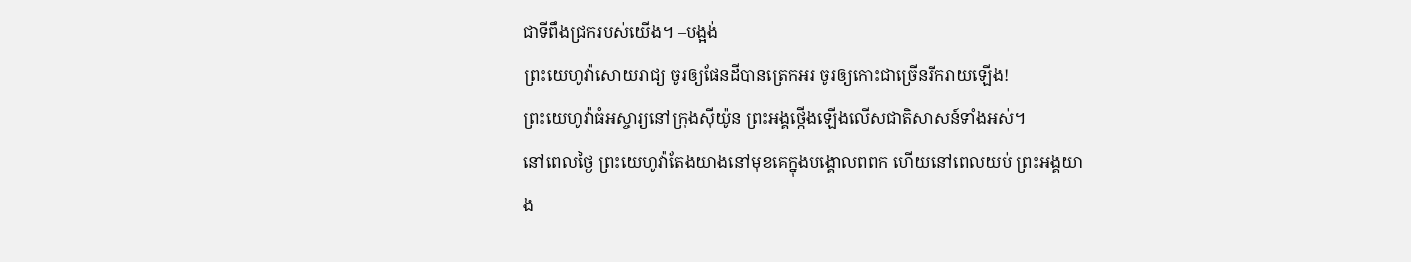ជាទីពឹងជ្រករបស់យើង។ –បង្អង់
ព្រះយេហូវ៉ាសោយរាជ្យ ចូរឲ្យផែនដីបានត្រេកអរ ចូរឲ្យកោះជាច្រើនរីករាយឡើង!
ព្រះយេហូវ៉ាធំអស្ចារ្យនៅក្រុងស៊ីយ៉ូន ព្រះអង្គថ្កើងឡើងលើសជាតិសាសន៍ទាំងអស់។
នៅពេលថ្ងៃ ព្រះយេហូវ៉ាតែងយាងនៅមុខគេក្នុងបង្គោលពពក ហើយនៅពេលយប់ ព្រះអង្គយាង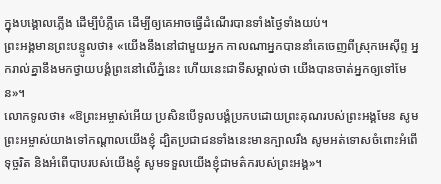ក្នុងបង្គោលភ្លើង ដើម្បីបំភ្លឺគេ ដើម្បីឲ្យគេអាចធ្វើដំណើរបានទាំងថ្ងៃទាំងយប់។
ព្រះអង្គមានព្រះបន្ទូលថា៖ «យើងនឹងនៅជាមួយអ្នក កាលណាអ្នកបាននាំគេចេញពីស្រុកអេស៊ីព្ទ អ្នករាល់គ្នានឹងមកថ្វាយបង្គំព្រះនៅលើភ្នំនេះ ហើយនេះជាទីសម្គាល់ថា យើងបានចាត់អ្នកឲ្យទៅមែន»។
លោកទូលថា៖ «ឱព្រះអម្ចាស់អើយ ប្រសិនបើទូលបង្គំប្រកបដោយព្រះគុណរបស់ព្រះអង្គមែន សូមព្រះអម្ចាស់យាងទៅកណ្ដាលយើងខ្ញុំ ដ្បិតប្រជាជនទាំងនេះមានក្បាលរឹង សូមអត់ទោសចំពោះអំពើទុច្ចរិត និងអំពើបាបរបស់យើងខ្ញុំ សូមទទួលយើងខ្ញុំជាមត៌ករបស់ព្រះអង្គ»។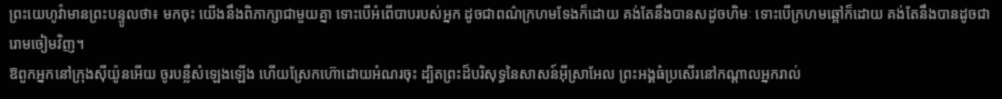ព្រះយេហូវ៉ាមានព្រះបន្ទូលថា៖ មកចុះ យើងនឹងពិភាក្សាជាមួយគ្នា ទោះបើអំពើបាបរបស់អ្នក ដូចជាពណ៌ក្រហមទែងក៏ដោយ គង់តែនឹងបានសដូចហិមៈ ទោះបើក្រហមឆ្អៅក៏ដោយ គង់តែនឹងបានដូចជារោមចៀមវិញ។
ឱពួកអ្នកនៅក្រុងស៊ីយ៉ូនអើយ ចូរបន្លឺសំឡេងឡើង ហើយស្រែកហ៊ោដោយអំណរចុះ ដ្បិតព្រះដ៏បរិសុទ្ធនៃសាសន៍អ៊ីស្រាអែល ព្រះអង្គធំប្រសើរនៅកណ្ដាលអ្នករាល់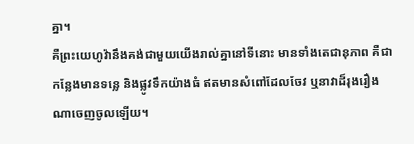គ្នា។
គឺព្រះយេហូវ៉ានឹងគង់ជាមួយយើងរាល់គ្នានៅទីនោះ មានទាំងតេជានុភាព គឺជាកន្លែងមានទន្លេ និងផ្លូវទឹកយ៉ាងធំ ឥតមានសំពៅដែលចែវ ឬនាវាដ៏រុងរឿងណាចេញចូលឡើយ។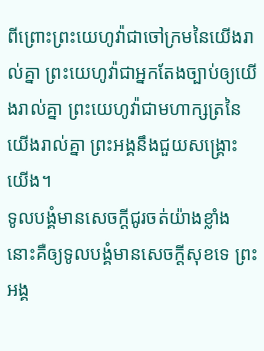ពីព្រោះព្រះយេហូវ៉ាជាចៅក្រមនៃយើងរាល់គ្នា ព្រះយេហូវ៉ាជាអ្នកតែងច្បាប់ឲ្យយើងរាល់គ្នា ព្រះយេហូវ៉ាជាមហាក្សត្រនៃយើងរាល់គ្នា ព្រះអង្គនឹងជួយសង្គ្រោះយើង។
ទូលបង្គំមានសេចក្ដីជូរចត់យ៉ាងខ្លាំង នោះគឺឲ្យទូលបង្គំមានសេចក្ដីសុខទេ ព្រះអង្គ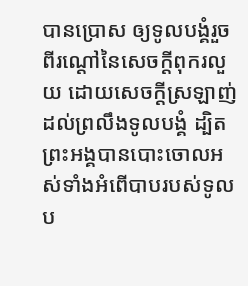បានប្រោស ឲ្យទូលបង្គំរួចពីរណ្តៅនៃសេចក្ដីពុករលួយ ដោយសេចក្ដីស្រឡាញ់ដល់ព្រលឹងទូលបង្គំ ដ្បិតព្រះអង្គបានបោះចោលអស់ទាំងអំពើបាបរបស់ទូលប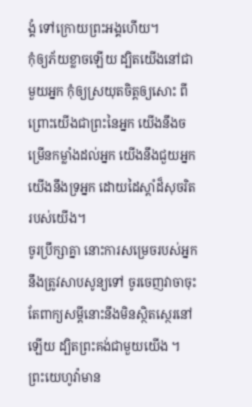ង្គំ ទៅក្រោយព្រះអង្គហើយ។
កុំឲ្យភ័យខ្លាចឡើយ ដ្បិតយើងនៅជាមួយអ្នក កុំឲ្យស្រយុតចិត្តឲ្យសោះ ពីព្រោះយើងជាព្រះនៃអ្នក យើងនឹងចម្រើនកម្លាំងដល់អ្នក យើងនឹងជួយអ្នក យើងនឹងទ្រអ្នក ដោយដៃស្តាំដ៏សុចរិតរបស់យើង។
ចូរប្រឹក្សាគ្នា នោះការសម្រេចរបស់អ្នក នឹងត្រូវសាបសូន្យទៅ ចូរចេញវាចាចុះ តែពាក្យសម្ដីនោះនឹងមិនស្ថិតស្ថេរនៅឡើយ ដ្បិតព្រះគង់ជាមួយយើង ។
ព្រះយេហូវ៉ាមាន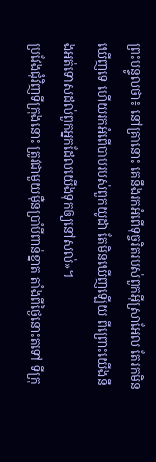ព្រះបន្ទូលថា៖ នៅគ្រានោះ គេនឹងរកអំពើទុច្ចរិតរបស់ពួកអ៊ីស្រាអែល តែរកមិនឃើញទេ ហើយរកអំពើបាបរបស់ពួកយូដា តែមិនឃើញឡើយ ពីព្រោះយើងនឹងអត់ទោសដល់ពួកអ្នកដែលយើងទុកឲ្យនៅសល់»។
ប្រវែងជុំវិញទីក្រុងនោះ ត្រូវជាមួយម៉ឺនប្រាំបីពាន់ខ្នាត តាំងពីថ្ងៃនោះតទៅ ទីក្រុ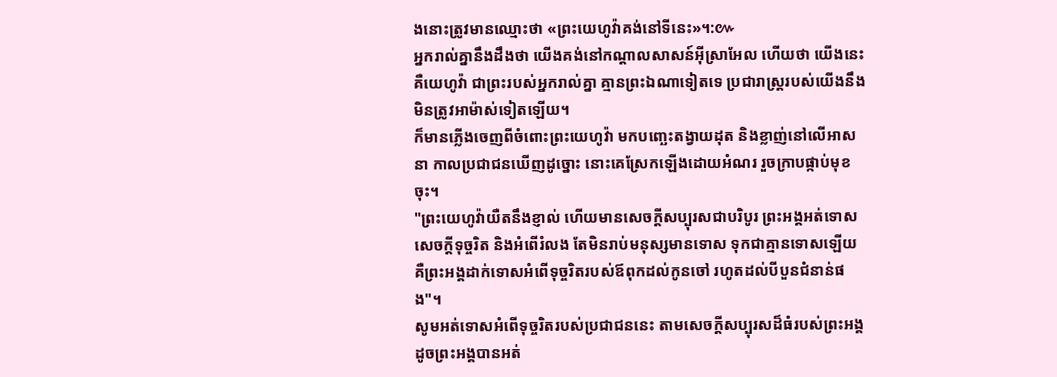ងនោះត្រូវមានឈ្មោះថា «ព្រះយេហូវ៉ាគង់នៅទីនេះ»។:៚
អ្នករាល់គ្នានឹងដឹងថា យើងគង់នៅកណ្ដាលសាសន៍អ៊ីស្រាអែល ហើយថា យើងនេះ គឺយេហូវ៉ា ជាព្រះរបស់អ្នករាល់គ្នា គ្មានព្រះឯណាទៀតទេ ប្រជារាស្ត្ររបស់យើងនឹងមិនត្រូវអាម៉ាស់ទៀតឡើយ។
ក៏មានភ្លើងចេញពីចំពោះព្រះយេហូវ៉ា មកបញ្ឆេះតង្វាយដុត និងខ្លាញ់នៅលើអាសនា កាលប្រជាជនឃើញដូច្នោះ នោះគេស្រែកឡើងដោយអំណរ រួចក្រាបផ្កាប់មុខចុះ។
"ព្រះយេហូវ៉ាយឺតនឹងខ្ញាល់ ហើយមានសេចក្ដីសប្បុរសជាបរិបូរ ព្រះអង្គអត់ទោសសេចក្ដីទុច្ចរិត និងអំពើរំលង តែមិនរាប់មនុស្សមានទោស ទុកជាគ្មានទោសឡើយ គឺព្រះអង្គដាក់ទោសអំពើទុច្ចរិតរបស់ឪពុកដល់កូនចៅ រហូតដល់បីបួនជំនាន់ផង"។
សូមអត់ទោសអំពើទុច្ចរិតរបស់ប្រជាជននេះ តាមសេចក្ដីសប្បុរសដ៏ធំរបស់ព្រះអង្គ ដូចព្រះអង្គបានអត់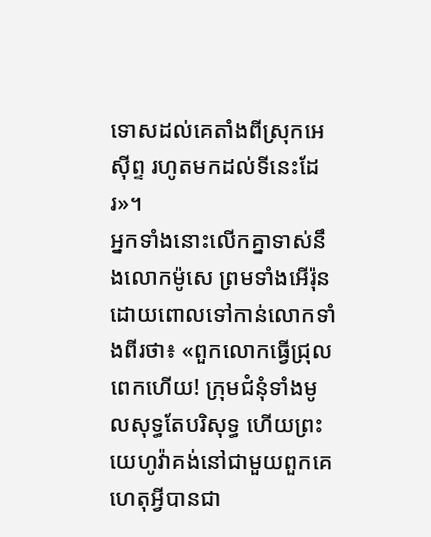ទោសដល់គេតាំងពីស្រុកអេស៊ីព្ទ រហូតមកដល់ទីនេះដែរ»។
អ្នកទាំងនោះលើកគ្នាទាស់នឹងលោកម៉ូសេ ព្រមទាំងអើរ៉ុន ដោយពោលទៅកាន់លោកទាំងពីរថា៖ «ពួកលោកធ្វើជ្រុលពេកហើយ! ក្រុមជំនុំទាំងមូលសុទ្ធតែបរិសុទ្ធ ហើយព្រះយេហូវ៉ាគង់នៅជាមួយពួកគេ ហេតុអ្វីបានជា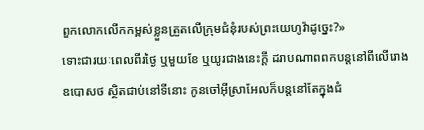ពួកលោកលើកកម្ពស់ខ្លួនត្រួតលើក្រុមជំនុំរបស់ព្រះយេហូវ៉ាដូច្នេះ?»
ទោះជារយៈពេលពីរថ្ងៃ ឬមួយខែ ឬយូរជាងនេះក្ដី ដរាបណាពពកបន្តនៅពីលើរោងឧបោសថ ស្ថិតជាប់នៅទីនោះ កូនចៅអ៊ីស្រាអែលក៏បន្តនៅតែក្នុងជំ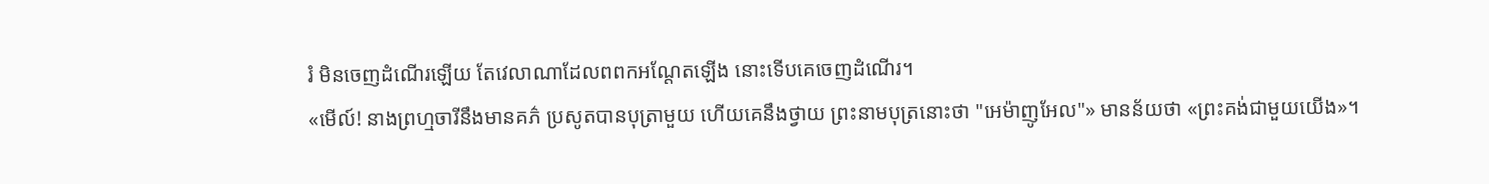រំ មិនចេញដំណើរឡើយ តែវេលាណាដែលពពកអណ្ដែតឡើង នោះទើបគេចេញដំណើរ។
«មើល៍! នាងព្រហ្មចារីនឹងមានគភ៌ ប្រសូតបានបុត្រាមួយ ហើយគេនឹងថ្វាយ ព្រះនាមបុត្រនោះថា "អេម៉ាញូអែល"» មានន័យថា «ព្រះគង់ជាមួយយើង»។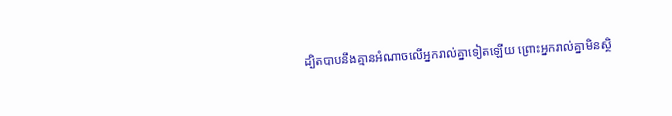ដ្បិតបាបនឹងគ្មានអំណាចលើអ្នករាល់គ្នាទៀតឡើយ ព្រោះអ្នករាល់គ្នាមិនស្ថិ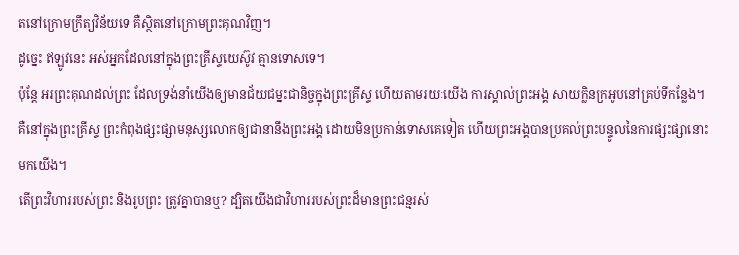តនៅក្រោមក្រឹត្យវិន័យទេ គឺស្ថិតនៅក្រោមព្រះគុណវិញ។
ដូច្នេះ ឥឡូវនេះ អស់អ្នកដែលនៅក្នុងព្រះគ្រីស្ទយេស៊ូវ គ្មានទោសទេ។
ប៉ុន្ដែ អរព្រះគុណដល់ព្រះ ដែលទ្រង់នាំយើងឲ្យមានជ័យជម្នះជានិច្ចក្នុងព្រះគ្រីស្ទ ហើយតាមរយៈយើង ការស្គាល់ព្រះអង្គ សាយក្លិនក្រអូបនៅគ្រប់ទីកន្លែង។
គឺនៅក្នុងព្រះគ្រីស្ទ ព្រះកំពុងផ្សះផ្សាមនុស្សលោកឲ្យជានានឹងព្រះអង្គ ដោយមិនប្រកាន់ទោសគេទៀត ហើយព្រះអង្គបានប្រគល់ព្រះបន្ទូលនៃការផ្សះផ្សានោះមកយើង។
តើព្រះវិហាររបស់ព្រះ និងរូបព្រះ ត្រូវគ្នាបានឬ? ដ្បិតយើងជាវិហាររបស់ព្រះដ៏មានព្រះជន្មរស់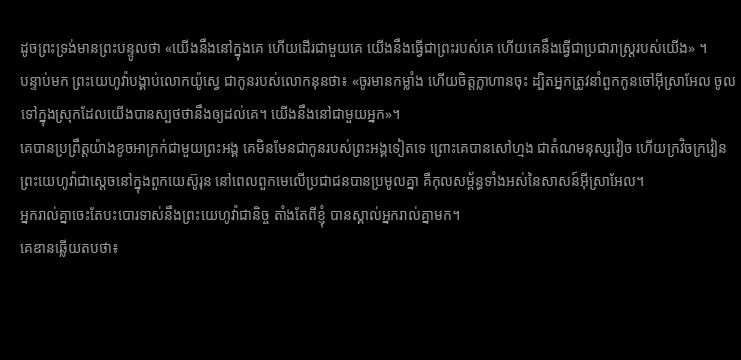ដូចព្រះទ្រង់មានព្រះបន្ទូលថា «យើងនឹងនៅក្នុងគេ ហើយដើរជាមួយគេ យើងនឹងធ្វើជាព្រះរបស់គេ ហើយគេនឹងធ្វើជាប្រជារាស្ត្ររបស់យើង» ។
បន្ទាប់មក ព្រះយេហូវ៉ាបង្គាប់លោកយ៉ូស្វេ ជាកូនរបស់លោកនុនថា៖ «ចូរមានកម្លាំង ហើយចិត្តក្លាហានចុះ ដ្បិតអ្នកត្រូវនាំពួកកូនចៅអ៊ីស្រាអែល ចូលទៅក្នុងស្រុកដែលយើងបានស្បថថានឹងឲ្យដល់គេ។ យើងនឹងនៅជាមួយអ្នក»។
គេបានប្រព្រឹត្តយ៉ាងខូចអាក្រក់ជាមួយព្រះអង្គ គេមិនមែនជាកូនរបស់ព្រះអង្គទៀតទេ ព្រោះគេបានសៅហ្មង ជាតំណមនុស្សវៀច ហើយក្រវិចក្រវៀន
ព្រះយេហូវ៉ាជាស្តេចនៅក្នុងពួកយេស៊ូរុន នៅពេលពួកមេលើប្រជាជនបានប្រមូលគ្នា គឺកុលសម្ព័ន្ធទាំងអស់នៃសាសន៍អ៊ីស្រាអែល។
អ្នករាល់គ្នាចេះតែបះបោរទាស់នឹងព្រះយេហូវ៉ាជានិច្ច តាំងតែពីខ្ញុំ បានស្គាល់អ្នករាល់គ្នាមក។
គេឌានឆ្លើយតបថា៖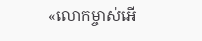«លោកម្ចាស់អើ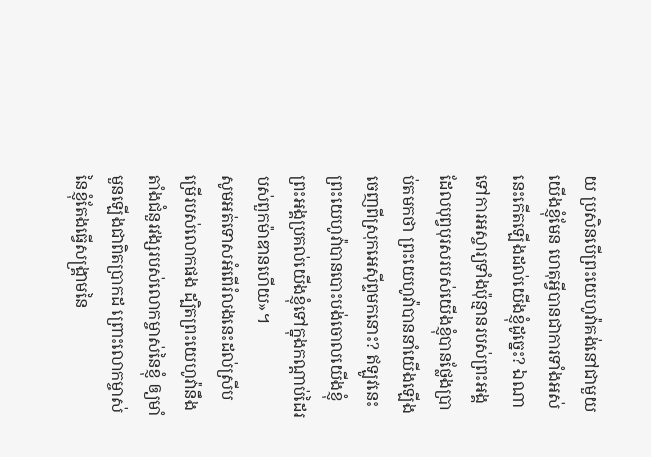យ ប្រសិនបើព្រះយេហូវ៉ាគង់នៅជាមួយយើងខ្ញុំមែន ហេតុអ្វីបានជាការទាំងអស់នេះកើតឡើងដល់យើងខ្ញុំដូច្នេះ? ឯណាទៅការអស្ចារ្យទាំងប៉ុន្មានរបស់ព្រះអង្គ ដែលបុព្វបុរសរបស់យើងខ្ញុំបានថ្លែងប្រាប់តមកថា ព្រះយេហូវ៉ាបាននាំយើងឡើងចេញពីស្រុកអេស៊ីព្ទមកនោះ? ឥឡូវនេះ ព្រះយេហូវ៉ាបានបោះបង់ចោលយើងខ្ញុំ ព្រះអង្គប្រគល់យើងខ្ញុំទៅក្នុងកណ្ដាប់ដៃរបស់ពួកម៉ាឌានហើយ»។
សូមអត់ទោសអំពើរំលងនេះដល់ស្រីបម្រើរបស់លោកផង ដ្បិតព្រះយេហូវ៉ានឹងតាំងជំនួរវង្សរបស់លោកម្ចាស់នៃខ្ញុំ ឲ្យមាំមួនឡើងជាពិតប្រាកដ ព្រោះលោកម្ចាស់នៃខ្ញុំតែងធ្វើសង្គ្រាមនៃ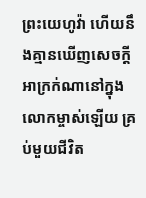ព្រះយេហូវ៉ា ហើយនឹងគ្មានឃើញសេចក្ដីអាក្រក់ណានៅក្នុងលោកម្ចាស់ឡើយ គ្រប់មួយជីវិត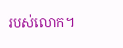របស់លោក។